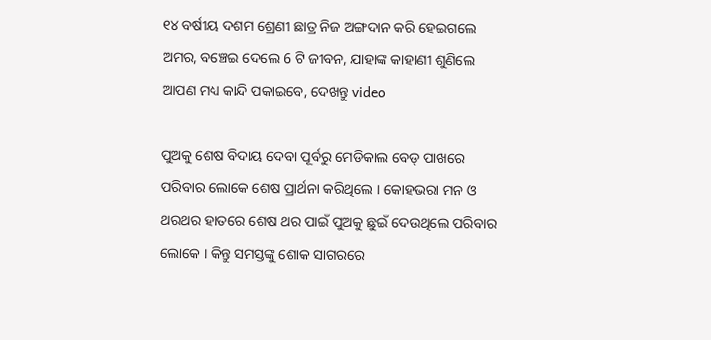୧୪ ବର୍ଷୀୟ ଦଶମ ଶ୍ରେଣୀ ଛାତ୍ର ନିଜ ଅଙ୍ଗଦାନ କରି ହେଇଗଲେ ଅମର, ବଞ୍ଚେଇ ଦେଲେ 6 ଟି ଜୀବନ, ଯାହାଙ୍କ କାହାଣୀ ଶୁଣିଲେ ଆପଣ ମଧ୍ୟ କାନ୍ଦି ପକାଇବେ, ଦେଖନ୍ତୁ video

ପୁଅକୁ ଶେଷ ବିଦାୟ ଦେବା ପୂର୍ବରୁ ମେଡିକାଲ ବେଡ୍ ପାଖରେ ପରିବାର ଲୋକେ ଶେଷ ପ୍ରାର୍ଥନା କରିଥିଲେ । କୋହଭରା ମନ ଓ ଥରଥର ହାତରେ ଶେଷ ଥର ପାଇଁ ପୁଅକୁ ଛୁଇଁ ଦେଉଥିଲେ ପରିବାର ଲୋକେ । କିନ୍ତୁ ସମସ୍ତଙ୍କୁ ଶୋକ ସାଗରରେ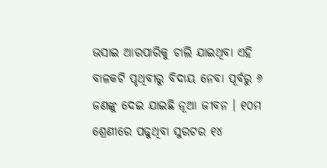ଭସାଇ ଆରପାରିକୁ ଚାଲି ଯାଇଥିବା ଏହି ବାଳକଟି ପୃଥିବୀରୁ ବିଦାୟ ନେବା ପୂର୍ବରୁ ୬ ଜଣଙ୍କୁ ଦେଇ ଯାଇଛି ନୂଆ ଜୀବନ । ୧୦ମ ଶ୍ରେଣୀରେ ପଢୁଥିବା ସୁରଟର ୧୪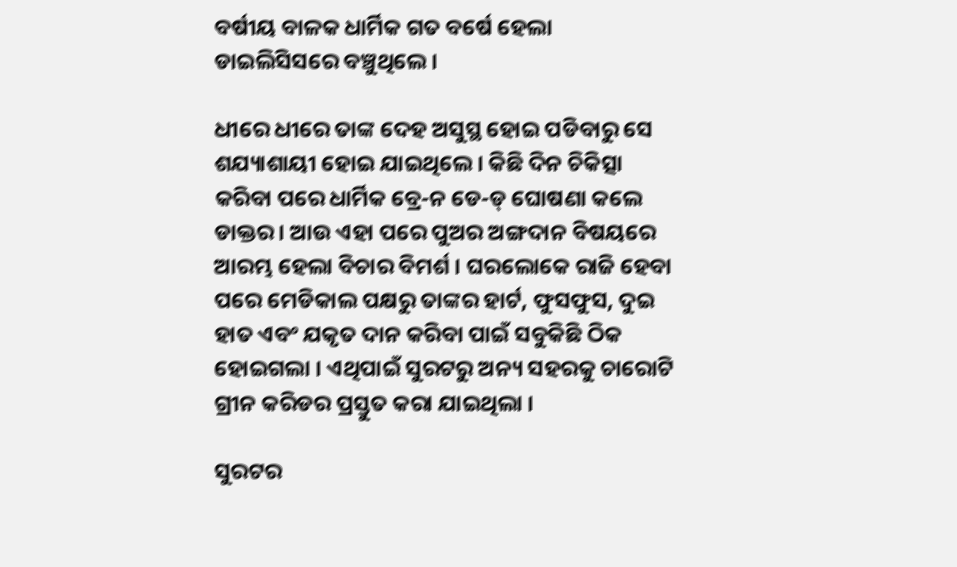ବର୍ଷୀୟ ବାଳକ ଧାର୍ମିକ ଗତ ବର୍ଷେ ହେଲା ଡାଇଲିସିସରେ ବଞ୍ଚୁଥିଲେ ।

ଧୀରେ ଧୀରେ ତାଙ୍କ ଦେହ ଅସୁସ୍ଥ ହୋଇ ପଡିବାରୁ ସେ ଶଯ୍ୟାଶାୟୀ ହୋଇ ଯାଇଥିଲେ । କିଛି ଦିନ ଚିକିତ୍ସା କରିବା ପରେ ଧାର୍ମିକ ବ୍ରେ-ନ ଡେ-ଡ୍ ଘୋଷଣା କଲେ ଡାକ୍ତର । ଆଉ ଏହା ପରେ ପୁଅର ଅଙ୍ଗଦାନ ବିଷୟରେ ଆରମ୍ଭ ହେଲା ବିଚାର ବିମର୍ଶ । ଘରଲୋକେ ରାଜି ହେବା ପରେ ମେଡିକାଲ ପକ୍ଷରୁ ତାଙ୍କର ହାର୍ଟ, ଫୁସଫୁସ, ଦୁଇ ହାତ ଏବଂ ଯକୃତ ଦାନ କରିବା ପାଇଁ ସବୁକିଛି ଠିକ ହୋଇଗଲା । ଏଥିପାଇଁ ସୁରଟରୁ ଅନ୍ୟ ସହରକୁ ଚାରୋଟି ଗ୍ରୀନ କରିଡର ପ୍ରସ୍ତୁତ କରା ଯାଇଥିଲା ।

ସୁରଟର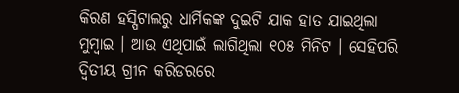କିରଣ ହସ୍ପିଟାଲରୁ ଧାର୍ମିକଙ୍କ ଦୁଇଟି ଯାକ ହାତ ଯାଇଥିଲା ମୁମ୍ବାଇ । ଆଉ ଏଥିପାଇଁ ଲାଗିଥିଲା ୧୦୫ ମିନିଟ । ସେହିପରି ଦ୍ଵିତୀୟ ଗ୍ରୀନ କରିଡରରେ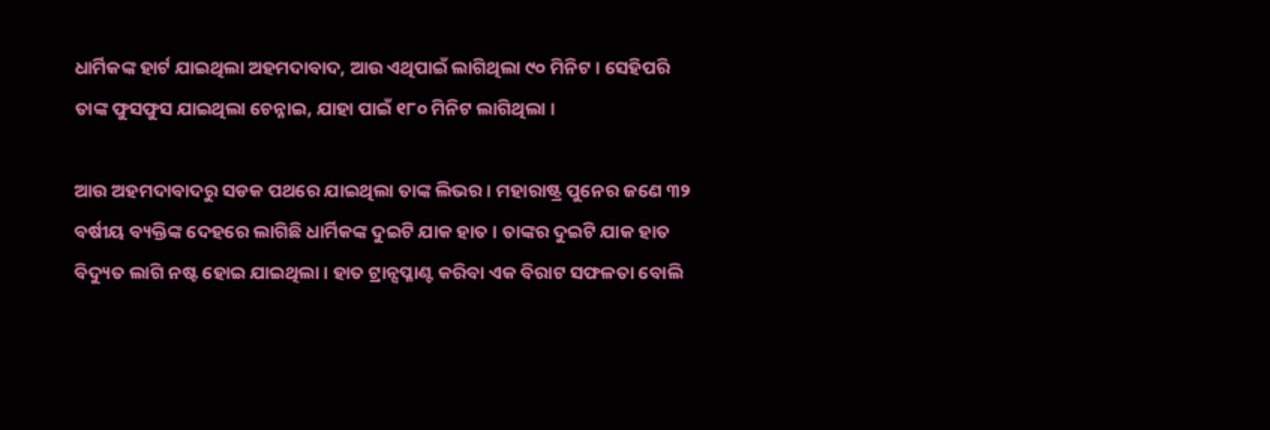ଧାର୍ମିକଙ୍କ ହାର୍ଟ ଯାଇଥିଲା ଅହମଦାବାଦ, ଆଉ ଏଥିପାଇଁ ଲାଗିଥିଲା ୯୦ ମିନିଟ । ସେହିପରି ତାଙ୍କ ଫୁସଫୁସ ଯାଇଥିଲା ଚେନ୍ନାଇ, ଯାହା ପାଇଁ ୧୮୦ ମିନିଟ ଲାଗିଥିଲା ।

ଆଉ ଅହମଦାବାଦରୁ ସଡକ ପଥରେ ଯାଇଥିଲା ତାଙ୍କ ଲିଭର । ମହାରାଷ୍ଟ୍ର ପୁନେର ଜଣେ ୩୨ ବର୍ଷୀୟ ବ୍ୟକ୍ତିଙ୍କ ଦେହରେ ଲାଗିଛି ଧାର୍ମିକଙ୍କ ଦୁଇଟି ଯାକ ହାତ । ତାଙ୍କର ଦୁଇଟି ଯାକ ହାତ ବିଦ୍ୟୁତ ଲାଗି ନଷ୍ଟ ହୋଇ ଯାଇଥିଲା । ହାତ ଟ୍ରାନ୍ସପ୍ଳାଣ୍ଟ କରିବା ଏକ ବିରାଟ ସଫଳତା ବୋଲି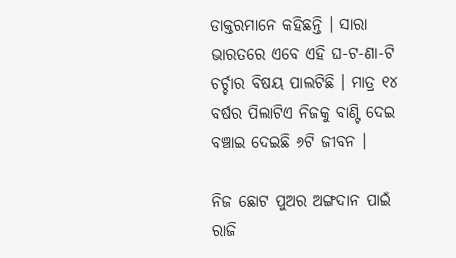ଡାକ୍ତରମାନେ କହିଛନ୍ତି । ସାରା ଭାରତରେ ଏବେ ଏହି ଘ-ଟ-ଣା-ଟି ଚର୍ଚ୍ଚାର ବିଷୟ ପାଲଟିଛି । ମାତ୍ର ୧୪ ବର୍ଷର ପିଲାଟିଏ ନିଜକୁ ବାଣ୍ଟି ଦେଇ ବଞ୍ଚାଇ ଦେଇଛି ୬ଟି ଜୀବନ ।

ନିଜ ଛୋଟ ପୁଅର ଅଙ୍ଗଦାନ ପାଇଁ ରାଜି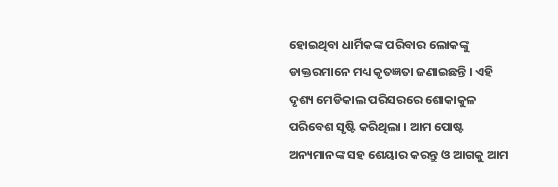ହୋଇଥିବା ଧାର୍ମିକଙ୍କ ପରିବାର ଲୋକଙ୍କୁ ଡାକ୍ତରମାନେ ମଧ୍ୟ କୃତଜ୍ଞତା ଜଣାଇଛନ୍ତି । ଏହି ଦୃଶ୍ୟ ମେଡିକାଲ ପରିସରରେ ଶୋକାକୁଳ ପରିବେଶ ସୃଷ୍ଟି କରିଥିଲା । ଆମ ପୋଷ୍ଟ ଅନ୍ୟମାନଙ୍କ ସହ ଶେୟାର କରନ୍ତୁ ଓ ଆଗକୁ ଆମ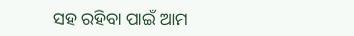ସହ ରହିବା ପାଇଁ ଆମ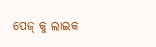ପେଜ୍ କୁ ଲାଇକ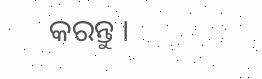କରନ୍ତୁ ।